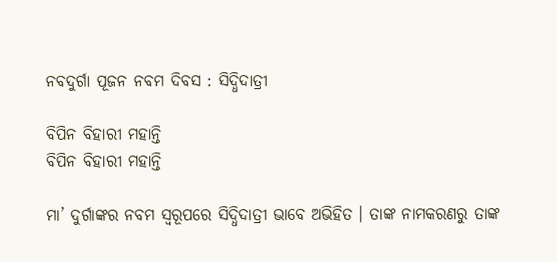ନବଦୁର୍ଗା ପୂଜନ ନବମ ଦିବସ : ସିଦ୍ଧିଦାତ୍ରୀ

ବିପିନ ବିହାରୀ ମହାନ୍ତି
ବିପିନ ବିହାରୀ ମହାନ୍ତି

ମା’ ଦୁର୍ଗାଙ୍କର ନବମ ସ୍ୱରୂପରେ ସିଦ୍ଧିଦାତ୍ରୀ ଭାବେ ଅଭିହିତ । ତାଙ୍କ ନାମକରଣରୁ ତାଙ୍କ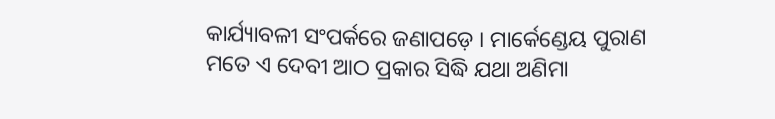କାର୍ଯ୍ୟାବଳୀ ସଂପର୍କରେ ଜଣାପଡ଼େ । ମାର୍କେଣ୍ଡେୟ ପୁରାଣ ମତେ ଏ ଦେବୀ ଆଠ ପ୍ରକାର ସିଦ୍ଧି ଯଥା ଅଣିମା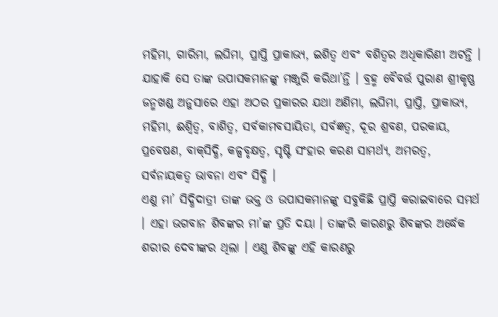ମହିମା, ଗାରିମା, ଲଘିମା, ପ୍ରାପ୍ତି ପ୍ରାକାଭ୍ୟ, ଇଶିତ୍ୱ ଏବଂ ବଶିତ୍ୱର ଅଧିକାରିଣୀ ଅଟନ୍ତି । ଯାହାକି ସେ ତାଙ୍କ ଉପାସକମାନଙ୍କୁ ମଞ୍ଜୁରି କରିଥା’ନ୍ତି । ବ୍ରହ୍ମ ବୈବର୍ତ୍ତ ପୁରାଣ ଶ୍ରୀକୃଷ୍ଣ ଜନ୍ମଖଣ୍ଡ ଅନୁସାରେ ଏହା ଅଠର ପ୍ରକାରର ଯଥା ଅଣିମା, ଲଘିମା, ପ୍ରାପ୍ତି, ପ୍ରାକାଭ୍ୟ, ମହିମା, ଈଶ୍ୱିତ୍ୱ, ବାଶିତ୍ୱ, ସର୍ବକାମବସାୟିତା, ସର୍ବଜ୍ଞତ୍ୱ, ଦୂର ଶ୍ରବଣ, ପରକାୟ, ପ୍ରବେଷଣ, ବାକ୍‌ସିଦ୍ଧି, କଳ୍ପବୃକ୍ଷତ୍ୱ, ସୃଷ୍ଟି ସଂହାର କରଣ ସାମର୍ଥ୍ୟ, ଅମରତ୍ୱ, ସର୍ବନାୟକତ୍ୱ ଭାବନା ଏବଂ ସିଦ୍ଧି ।
ଏଣୁ ମା’ ସିଦ୍ଧିଦାତ୍ରୀ ତାଙ୍କ ଭକ୍ତ ଓ ଉପାସକମାନଙ୍କୁ ସବୁକିଛି ପ୍ରାପ୍ତି କରାଇବାରେ ସମର୍ଥ । ଏହା ଭଗବାନ ଶିବଙ୍କର ମା’ଙ୍କ ପ୍ରତି ଦୟା । ତାଙ୍କରି କାରଣରୁ ଶିବଙ୍କର ଅର୍ଦ୍ଧେକ ଶରୀର ଦେବୀଙ୍କର ଥିଲା । ଏଣୁ ଶିବଙ୍କୁ ଏହି କାରଣରୁ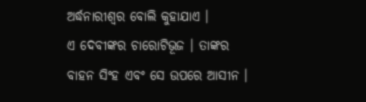ଅର୍ଦ୍ଧନାରୀଶ୍ୱର ବୋଲି କୁହାଯାଏ ।
ଏ ଦେବୀଙ୍କର ଚାରୋଟିଭୂଜ । ତାଙ୍କର ବାହନ ସିଂହ ଏବଂ ସେ ଉପରେ ଆସୀନ ।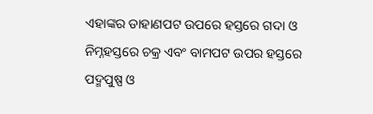ଏହାଙ୍କର ଡାହାଣପଟ ଉପରେ ହସ୍ତରେ ଗଦା ଓ ନିମ୍ନହସ୍ତରେ ଚକ୍ର ଏବଂ ବାମପଟ ଉପର ହସ୍ତରେ ପଦ୍ମପୁଷ୍ପ ଓ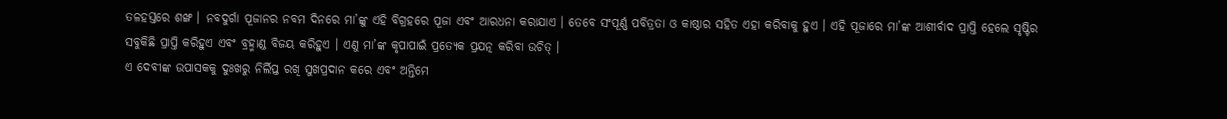ତଳହସ୍ତରେ ଶଙ୍ଖ । ନବଦୁର୍ଗା ପୂଜାନର ନବମ ଦିନରେ ମା’ଙ୍କୁ ଏହି ବିଗ୍ରହରେ ପୂଜା ଏବଂ ଆରଧନା କରାଯାଏ । ତେବେ ସଂପୂର୍ଣ୍ଣ ପବିତ୍ରତା ଓ କାଷ୍ଠାର ସହିତ ଏହା କରିବାକୁ ହୁଏ । ଏହି ପୂଜାରେ ମା’ଙ୍କ ଆଶୀର୍ବାଦ ପ୍ରାପ୍ତି ହେଲେ ସୃଷ୍ଟିର ସବୁକିଛି ପ୍ରାପ୍ତି କରିହୁଏ ଏବଂ ବ୍ରହ୍ମାଣ୍ଡ ବିଜୟ କରିହୁଏ । ଏଣୁ ମା’ଙ୍କ କୃପାପାଇଁ ପ୍ରତ୍ୟେକ ପ୍ରଯତ୍ନ କରିବା ଉଚିତ୍ ।
ଏ ଦେବୀଙ୍କ ଉପାସକକୁ ଦୁଃଖରୁ ନିର୍ଲିପ୍ତ ରଖି ସୁଖପ୍ରଦାନ କରେ ଏବଂ ଅନ୍ତିମେ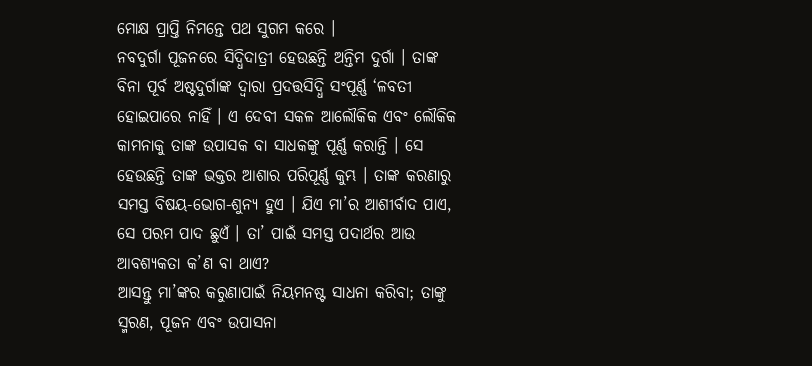ମୋକ୍ଷ ପ୍ରାପ୍ତି ନିମନ୍ତେ ପଥ ସୁଗମ କରେ ।
ନବଦୁର୍ଗା ପୂଜନରେ ସିଦ୍ଧିଦାତ୍ରୀ ହେଉଛନ୍ତି ଅନ୍ତିମ ଦୁର୍ଗା । ତାଙ୍କ ବିନା ପୂର୍ବ ଅଷ୍ଟଦୁର୍ଗାଙ୍କ ଦ୍ୱାରା ପ୍ରଦତ୍ତସିଦ୍ଧି ସଂପୂର୍ଣ୍ଣ ‘ଳବତୀ ହୋଇପାରେ ନାହିଁ । ଏ ଦେବୀ ସକଳ ଆଲୌକିକ ଏବଂ ଲୌକିକ କାମନାକୁ ତାଙ୍କ ଉପାସକ ବା ସାଧକଙ୍କୁ ପୂର୍ଣ୍ଣ କରାନ୍ତି । ସେ ହେଉଛନ୍ତି ତାଙ୍କ ଭକ୍ତର ଆଶାର ପରିପୂର୍ଣ୍ଣ କୁମ୍ଭ । ତାଙ୍କ କରଣାରୁ ସମସ୍ତ ବିଷୟ-ଭୋଗ-ଶୁନ୍ୟ ହୁଏ । ଯିଏ ମା’ର ଆଶୀର୍ବାଦ ପାଏ, ସେ ପରମ ପାଦ ଛୁଏଁ । ତା’ ପାଇଁ ସମସ୍ତ ପଦାର୍ଥର ଆଉ ଆବଶ୍ୟକତା କ’ଣ ବା ଥାଏ?
ଆସନ୍ତୁ ମା’ଙ୍କର କରୁଣାପାଇଁ ନିୟମନଷ୍ଟ ସାଧନା କରିବା; ତାଙ୍କୁ ସ୍ମରଣ, ପୂଜନ ଏବଂ ଉପାସନା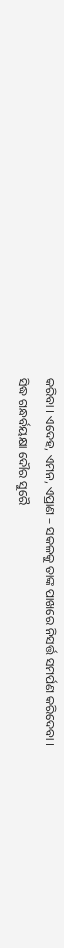କରିବା । ଏଦେହ, ଏମନ, ଏପ୍ରାଣ – ସକଳକୁ ତାଙ୍କ ପାଖରେ ନିସର୍ତ୍ତ ସମର୍ପଣ କରିଦେବା ।
ସିଦ୍ଧ ଗନ୍ଧର୍ବୟକ୍ଷା ଦୌର ସୁରୈ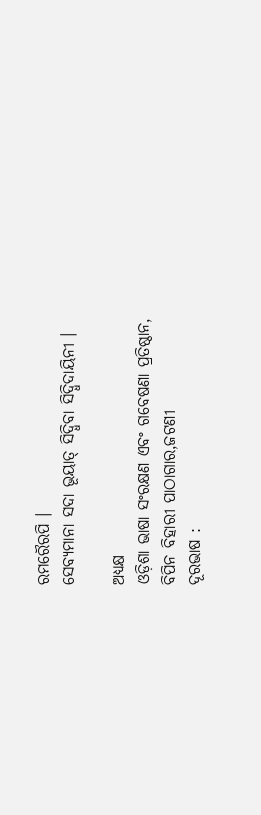ରମରୈରପି ।
ସେବ୍ୟମାନା ସଦା ଭୂୟାତ୍ ସିଦ୍ଧିବା ସିଦ୍ଧିଦାୟିନୀ ।

ଅଧ୍ୟକ୍ଷ
ଓଡ଼ିଶା ଭାଷା ସଂରକ୍ଷଣ ଏବଂ ଗବେଷଣା ପ୍ରତିଷ୍ଠାନ,
ବିପିନ ବିହାରୀ ପାଠାଗାର,ଜଟଣୀ
ଦୂରଭାଷ :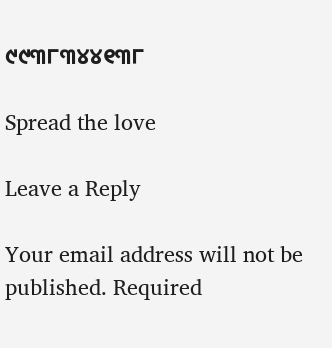୯୯୩୮୩୪୪୧୩୮

Spread the love

Leave a Reply

Your email address will not be published. Required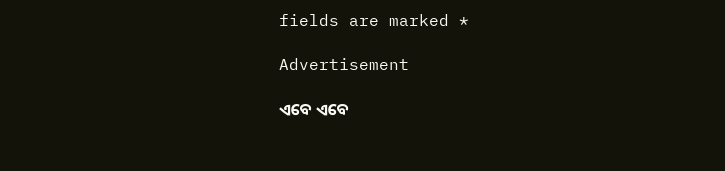fields are marked *

Advertisement

ଏବେ ଏବେ